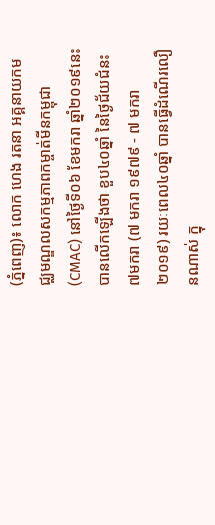(ភ្នំពេញ)៖ លោក ហេង រតនា អគ្គនាយកមជ្ឈមណ្ឌលសកម្មភាពកម្ចាត់មីនកម្ពុជា (CMAC) នៅថ្ងៃទី០៦ ខែមករា ឆ្នាំ២០១៩នេះ បានលើកឡើងថា ខួប៤០ឆ្នាំ នៃថ្ងៃជ័យជំនះ ៧មករា (៧ មករា ១៩៧៩ - ៧ មករា ២០១៩) រយៈពេល៤០ឆ្នាំ បានធ្វើដំណើរលឿនណាស់ ក្នុ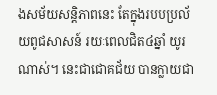ងសម័យសន្តិភាពនេះ តែក្នុងរបបប្រល័យពូជសាសន៍ រយៈពេលជិត៤ឆ្នាំ យូរណាស់។ នេះជាជោគជ័យ បានក្លាយជា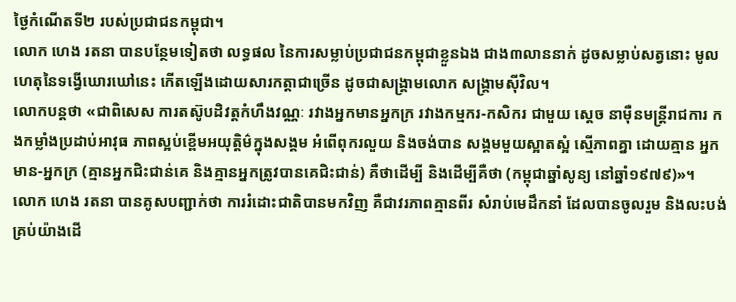ថ្ងៃកំណើតទី២ របស់ប្រជាជនកម្ពុជា។
លោក ហេង រតនា បានបន្ថែមទៀតថា លទ្ធផល នៃការសម្លាប់ប្រជាជនកម្ពុជាខ្លួនឯង ជាង៣លាននាក់ ដូចសម្លាប់សត្វនោះ មូលហេតុនៃទង្វើឃោរឃៅនេះ កើតឡើងដោយសារកត្តាជាច្រើន ដូចជាសង្គ្រាមលោក សង្គ្រាមស៊ីវិល។
លោកបន្ដថា «ជាពិសេស ការតស៊ូបដិវត្តកំហឹងវណ្ណៈ រវាងអ្នកមានអ្នកក្រ រវាងកម្មករ-កសិករ ជាមួយ ស្តេច នាម៉ឺនមន្ត្រីរាជការ កងកម្លាំងប្រដាប់អាវុធ ភាពស្អប់ខ្ពើមអយុតិ្តម៌ក្នុងសង្គម អំពើពុករលួយ និងចង់បាន សង្គមមួយស្អាតស្អំ ស្មើភាពគ្នា ដោយគ្មាន អ្នកមាន-អ្នកក្រ (គ្មានអ្នកជិះជាន់គេ និងគ្មានអ្នកត្រូវបានគេជិះជាន់) គឺថាដើម្បី និងដើម្បីគឺថា (កម្ពុជាឆ្នាំសូន្យ នៅឆ្នាំ១៩៧៩)»។
លោក ហេង រតនា បានគូសបញ្ជាក់ថា ការរំដោះជាតិបានមកវិញ គឺជាវរភាពគ្មានពីរ សំរាប់មេដឹកនាំ ដែលបានចូលរួម និងលះបង់គ្រប់យ៉ាងដើ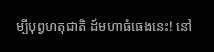ម្បីបុព្វហតុជាតិ ដ៍មហាធំធេងនេះ! នៅ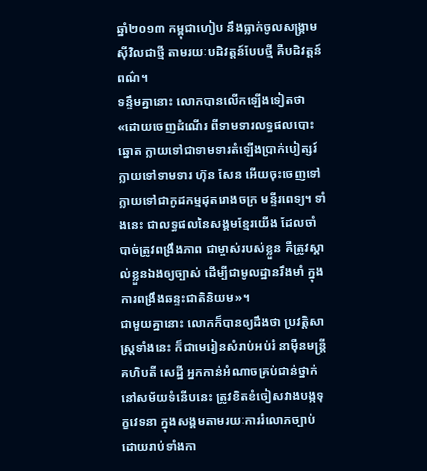ឆ្នាំ២០១៣ កម្ពុជាហៀប នឹងធ្លាក់ចូលសង្គ្រាមស៊ីវិលជាថ្មី តាមរយៈបដិវត្តន៍បែបថ្មី គឺបដិវត្តន៍ពណ៌។
ទន្ទឹមគ្នានោះ លោកបានលើកឡើងទៀតថា «ដោយចេញដំណើរ ពីទាមទារលទ្ធផលបោះឆ្នោត ក្លាយទៅជាទាមទារតំឡើងប្រាក់បៀត្សរ៍ ក្លាយទៅទាមទារ ហ៊ុន សែន អើយចុះចេញទៅ ក្លាយទៅជាកូដកម្មដុតរោងចក្រ មន្ទីរពេទ្យ។ ទាំងនេះ ជាលទ្ធផលនៃសង្គមខែ្មរយើង ដែលចាំបាច់ត្រូវពង្រឹងភាព ជាម្ចាស់របស់ខ្លួន គឺត្រូវស្គាល់ខ្លួនឯងឲ្យច្បាស់ ដើម្បីជាមូលដ្ឋានរឹងមាំ ក្នុងការពង្រឹងឆន្ទះជាតិនិយម»។
ជាមួយគ្នានោះ លោកក៏បានឲ្យដឹងថា ប្រវត្តិសាស្ត្រទាំងនេះ ក៏ជាមេរៀនសំរាប់អប់រំ នាម៉ឺនមន្ត្រី គហិបតី សេដ្ឋី អ្នកកាន់អំណាចគ្រប់ជាន់ថ្នាក់ នៅសម័យទំនើបនេះ ត្រូវខិតខំចៀសវាងបង្កទុក្ខវេទនា ក្នុងសង្គមតាមរយៈការរំលោភច្បាប់ ដោយរាប់ទាំងកា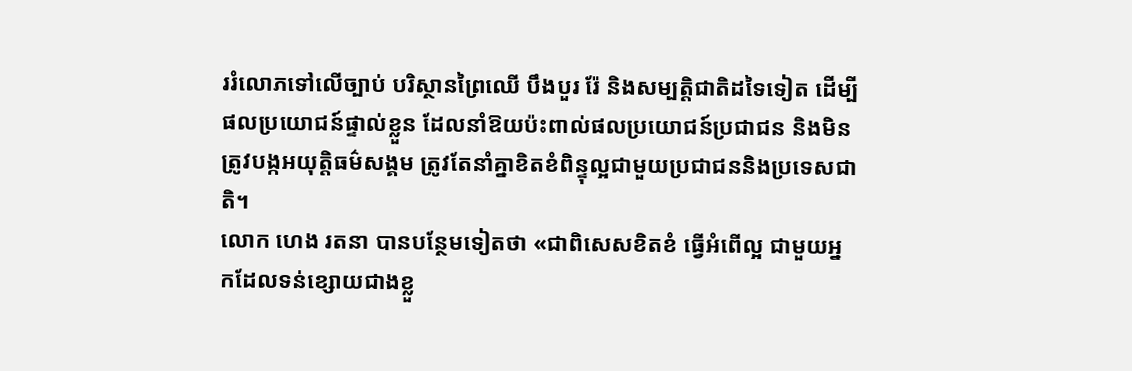ររំលោភទៅលេីច្បាប់ បរិស្ថានព្រៃឈេី បឹងបួរ រ៉ែ និងសម្បត្តិជាតិដទៃទៀត ដេីម្បីផលប្រយោជន៍ផ្ទាល់ខ្លួន ដែលនាំឱយប៉ះពាល់ផលប្រយោជន៍ប្រជាជន និងមិនត្រូវបង្កអយុតិ្តធម៌សង្គម ត្រូវតែនាំគ្នាខិតខំពិន្ទុល្អជាមួយប្រជាជននិងប្រទេសជាតិ។
លោក ហេង រតនា បានបន្ថែមទៀតថា «ជាពិសេសខិតខំ ធ្វើអំពើល្អ ជាមួយអ្នកដែលទន់ខ្សោយជាងខ្លួ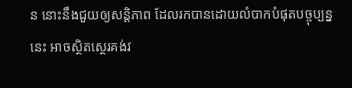ន នោះនឹងជួយឲ្យសន្តិភាព ដែលរកបានដោយលំបាកបំផុតបច្ចុប្បន្ននេះ អាចស្ថិតស្ថេរគង់វ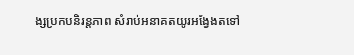ង្សប្រកបនិរន្តភាព សំរាប់អនាគតយូរអង្វែងតទៅ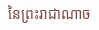នៃព្រះរាជាណាច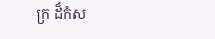ក្រ ដ៏កំស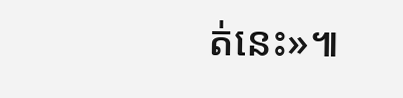ត់នេះ»៕